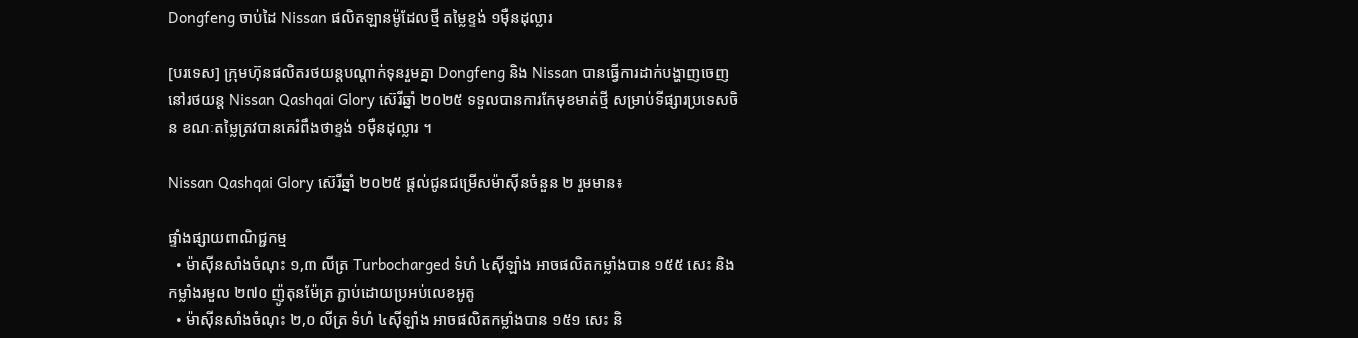Dongfeng ចាប់ដៃ Nissan ផលិតឡានម៉ូដែលថ្មី តម្លៃខ្ទង់ ១មុឺនដុល្លារ

[បរទេស] ក្រុមហ៊ុនផលិតរថយន្តបណ្តាក់ទុនរួមគ្នា Dongfeng និង Nissan បានធ្វើការដាក់បង្ហាញចេញនៅរថយន្ត Nissan Qashqai Glory ស៊េរីឆ្នាំ ២០២៥ ទទួលបានការកែមុខមាត់ថ្មី សម្រាប់ទីផ្សារប្រទេសចិន ខណៈតម្លៃត្រវបានគេរំពឹងថាខ្ទង់ ១មុឺនដុល្លារ ។

Nissan Qashqai Glory ស៊េរីឆ្នាំ ២០២៥ ផ្តល់ជូនជម្រើសម៉ាស៊ីនចំនួន ២ រួមមាន៖

ផ្ទាំងផ្សាយពាណិជ្ជកម្ម
  • ម៉ាស៊ីនសាំងចំណុះ ១,៣ លីត្រ Turbocharged ទំហំ ៤ស៊ីឡាំង អាចផលិតកម្លាំងបាន ១៥៥ សេះ និងកម្លាំងរមួល ២៧០ ញ៉ូតុនម៉ែត្រ ភ្ជាប់ដោយប្រអប់លេខអូតូ
  • ម៉ាស៊ីនសាំងចំណុះ ២,០ លីត្រ ទំហំ ៤ស៊ីឡាំង អាចផលិតកម្លាំងបាន ១៥១ សេះ និ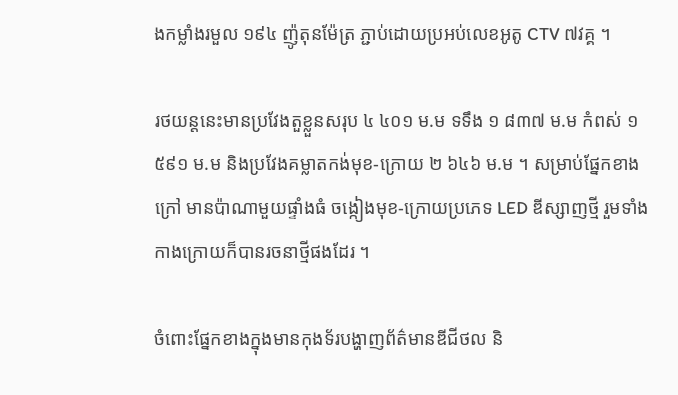ងកម្លាំងរមួល ១៩៤ ញ៉ូតុនម៉ែត្រ ភ្ជាប់ដោយប្រអប់លេខអូតូ CTV ៧វគ្គ ។

រថយន្តនេះមានប្រវែងតួខ្លួនសរុប ៤ ៤០១ ម.ម ទទឹង ១ ៨៣៧ ម.ម កំពស់ ១ ៥៩១ ម.ម និងប្រវែងគម្លាតកង់មុខ-ក្រោយ ២ ៦៤៦ ម.ម ។ សម្រាប់ផ្នែកខាងក្រៅ មានប៉ាណាមួយផ្ទាំងធំ ចង្កៀងមុខ-ក្រោយប្រភេទ LED ឌីស្សាញថ្មី រួមទាំងកាងក្រោយក៏បានរចនាថ្មីផងដែរ ។

ចំពោះផ្នែកខាងក្នុងមានកុងទ័របង្ហាញព័ត៌មានឌីជីថល និ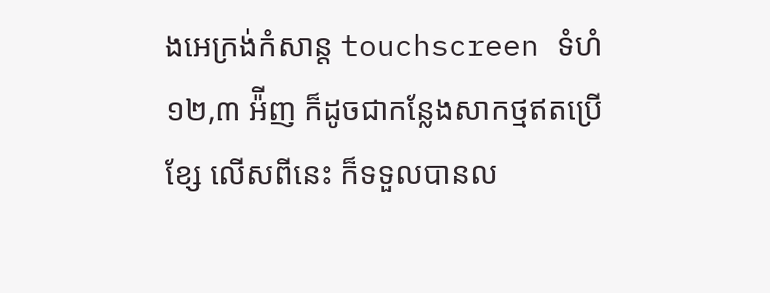ងអេក្រង់កំសាន្ត touchscreen ទំហំ ១២,៣ អ៉ីញ ក៏ដូចជាកន្លែងសាកថ្មឥតប្រើខ្សែ លើសពីនេះ ក៏ទទួលបានល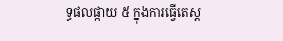ទ្ធផលផ្កាយ ៥ ក្នុងការធ្វើតេស្ត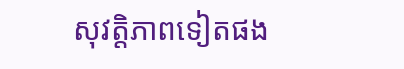សុវត្តិភាពទៀតផង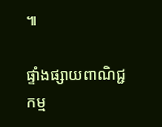៕

ផ្ទាំងផ្សាយពាណិជ្ជកម្ម